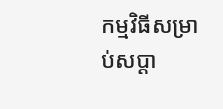កម្មវិធីសម្រាប់សប្ដា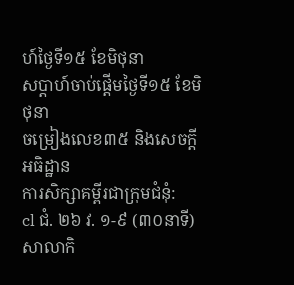ហ៍ថ្ងៃទី១៥ ខែមិថុនា
សប្ដាហ៍ចាប់ផ្ដើមថ្ងៃទី១៥ ខែមិថុនា
ចម្រៀងលេខ៣៥ និងសេចក្ដីអធិដ្ឋាន
ការសិក្សាគម្ពីរជាក្រុមជំនុំ:
cl ជំ. ២៦ វ. ១-៩ (៣០នាទី)
សាលាកិ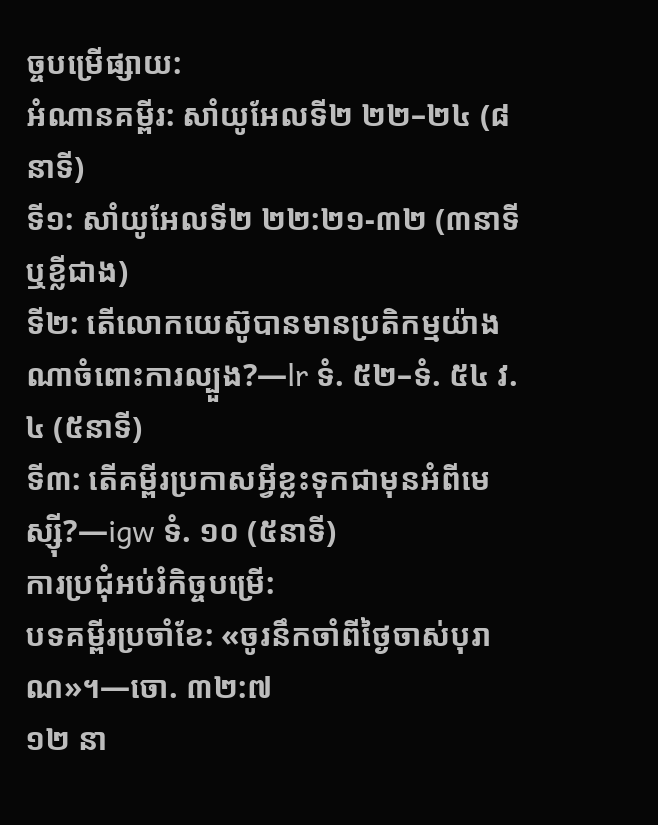ច្ចបម្រើផ្សាយ:
អំណានគម្ពីរ: សាំយូអែលទី២ ២២–២៤ (៨នាទី)
ទី១: សាំយូអែលទី២ ២២:២១-៣២ (៣នាទី ឬខ្លីជាង)
ទី២: តើលោកយេស៊ូបានមានប្រតិកម្មយ៉ាងណាចំពោះការល្បួង?—lr ទំ. ៥២–ទំ. ៥៤ វ. ៤ (៥នាទី)
ទី៣: តើគម្ពីរប្រកាសអ្វីខ្លះទុកជាមុនអំពីមេស្ស៊ី?—igw ទំ. ១០ (៥នាទី)
ការប្រជុំអប់រំកិច្ចបម្រើ:
បទគម្ពីរប្រចាំខែ: «ចូរនឹកចាំពីថ្ងៃចាស់បុរាណ»។—ចោ. ៣២:៧
១២ នា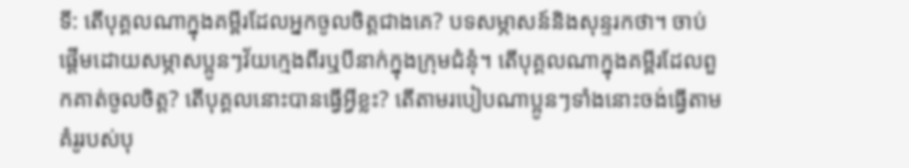ទី: តើបុគ្គលណាក្នុងគម្ពីរដែលអ្នកចូលចិត្តជាងគេ? បទសម្ភាសន៍និងសុន្ទរកថា។ ចាប់ផ្ដើមដោយសម្ភាសប្អូនៗវ័យក្មេងពីរឬបីនាក់ក្នុងក្រុមជំនុំ។ តើបុគ្គលណាក្នុងគម្ពីរដែលពួកគាត់ចូលចិត្ត? តើបុគ្គលនោះបានធ្វើអ្វីខ្លះ? តើតាមរបៀបណាប្អូនៗទាំងនោះចង់ធ្វើតាមគំរូរបស់បុ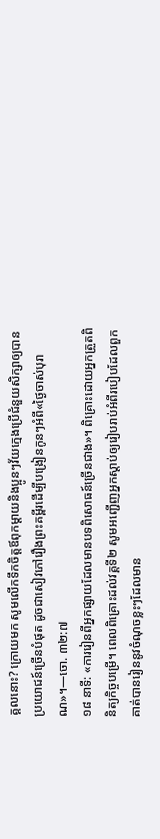គ្គលនោះ? ក្រោយមក សូមលើកទឹកចិត្តឪពុកម្ដាយនិងប្អូនៗវ័យក្មេងប្រើជំនួយសិក្សាឲ្យបានប្រយោជន៍ច្រើនបំផុត ដូចជាសៀវភៅរឿងព្រះគម្ពីរដើម្បីបង្រៀនកូនៗអំពី«ថ្ងៃចាស់បុរាណ»។—ចោ. ៣២:៧
១៨ នាទី: «ការរៀនពីអ្នកផ្សាយដែលមានបទពិសោធន៍ច្រើនជាង»។ ពិគ្រោះដោយអ្នកត្រួតពិនិត្យកិច្ចបម្រើ។ ពេលពិគ្រោះដល់វគ្គទី២ សូមអញ្ជើញអ្នកស្ដាប់ឲ្យរៀបរាប់អំពីរបៀបដែលពួកគាត់បានរៀននូវចំណុចខ្លះៗដែលមាន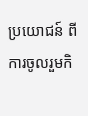ប្រយោជន៍ ពីការចូលរួមកិ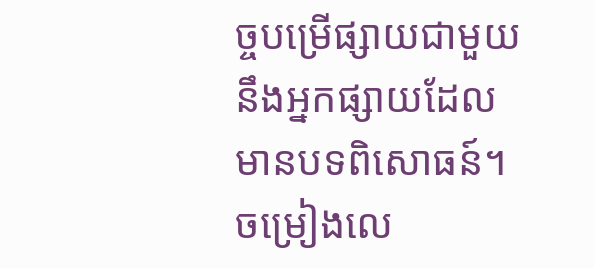ច្ចបម្រើផ្សាយជាមួយនឹងអ្នកផ្សាយដែលមានបទពិសោធន៍។
ចម្រៀងលេ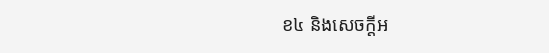ខ៤ និងសេចក្ដីអ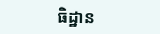ធិដ្ឋាន